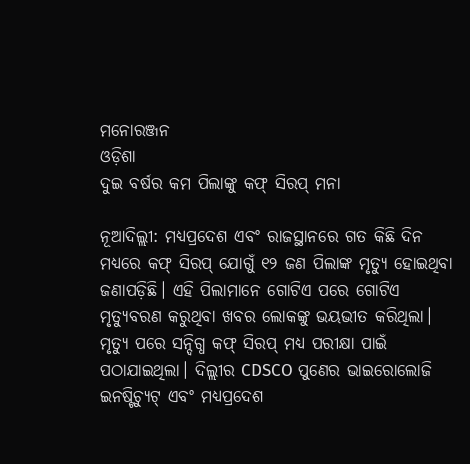ମନୋରଞ୍ଜନ
ଓଡ଼ିଶା
ଦୁଇ ବର୍ଷର କମ ପିଲାଙ୍କୁ କଫ୍ ସିରପ୍ ମନା

ନୂଆଦିଲ୍ଲୀ: ମଧ୍ୟପ୍ରଦେଶ ଏବଂ ରାଜସ୍ଥାନରେ ଗତ କିଛି ଦିନ ମଧ୍ୟରେ କଫ୍ ସିରପ୍ ଯୋଗୁଁ ୧୨ ଜଣ ପିଲାଙ୍କ ମୃତ୍ୟୁ ହୋଇଥିବା ଜଣାପଡ଼ିଛି। ଏହି ପିଲାମାନେ ଗୋଟିଏ ପରେ ଗୋଟିଏ ମୃତ୍ୟୁବରଣ କରୁଥିବା ଖବର ଲୋକଙ୍କୁ ଭୟଭୀତ କରିଥିଲା। ମୃତ୍ୟୁ ପରେ ସନ୍ଦିଗ୍ଧ କଫ୍ ସିରପ୍ ମଧ୍ୟ ପରୀକ୍ଷା ପାଇଁ ପଠାଯାଇଥିଲା। ଦିଲ୍ଲୀର CDSCO ପୁଣେର ଭାଇରୋଲୋଜି ଇନଷ୍ଟିଚ୍ୟୁଟ୍ ଏବଂ ମଧ୍ୟପ୍ରଦେଶ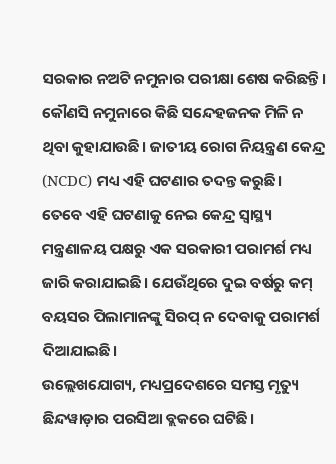ସରକାର ନଅଟି ନମୁନାର ପରୀକ୍ଷା ଶେଷ କରିଛନ୍ତି। କୌଣସି ନମୁନାରେ କିଛି ସନ୍ଦେହଜନକ ମିଳି ନ ଥିବା କୁହାଯାଉଛି। ଜାତୀୟ ରୋଗ ନିୟନ୍ତ୍ରଣ କେନ୍ଦ୍ର (NCDC) ମଧ୍ୟ ଏହି ଘଟଣାର ତଦନ୍ତ କରୁଛି।
ତେବେ ଏହି ଘଟଣାକୁ ନେଇ କେନ୍ଦ୍ର ସ୍ୱାସ୍ଥ୍ୟ ମନ୍ତ୍ରଣାଳୟ ପକ୍ଷରୁ ଏକ ସରକାରୀ ପରାମର୍ଶ ମଧ୍ୟ ଜାରି କରାଯାଇଛି। ଯେଉଁଥିରେ ଦୁଇ ବର୍ଷରୁ କମ୍ ବୟସର ପିଲାମାନଙ୍କୁ ସିରପ୍ ନ ଦେବାକୁ ପରାମର୍ଶ ଦିଆଯାଇଛି।
ଉଲ୍ଲେଖଯୋଗ୍ୟ, ମଧ୍ୟପ୍ରଦେଶରେ ସମସ୍ତ ମୃତ୍ୟୁ ଛିନ୍ଦୱାଡ଼ାର ପରସିଆ ବ୍ଲକରେ ଘଟିଛି।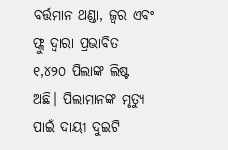ବର୍ତ୍ତମାନ ଥଣ୍ଡା, ଜ୍ୱର ଏବଂ ଫ୍ଲୁ ଦ୍ୱାରା ପ୍ରଭାବିତ ୧,୪୨୦ ପିଲାଙ୍କ ଲିଷ୍ଟ ଅଛି। ପିଲାମାନଙ୍କ ମୃତ୍ୟୁ ପାଇଁ ଦାୟୀ ଦୁଇଟି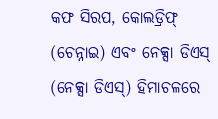କଫ ସିରପ, କୋଲଡ୍ରିଫ୍ (ଚେନ୍ନାଇ) ଏବଂ ନେକ୍ସା ଡିଏସ୍ (ନେକ୍ସା ଡିଏସ୍) ହିମାଚଳରେ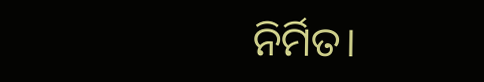ନିର୍ମିତ।